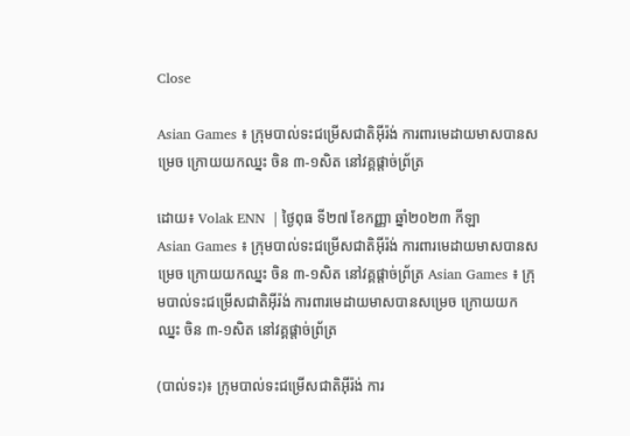Close

Asian Games ៖ ក្រុមបាល់ទះជម្រើសជាតិអ៊ីរ៉ង់ ការពារមេដាយមាសបានសម្រេច ក្រោយយកឈ្នះ ចិន ៣-១សិត នៅវគ្គផ្តាច់ព្រ័ត្រ

ដោយ៖ Volak ENN  | ថ្ងៃពុធ ទី២៧ ខែកញ្ញា ឆ្នាំ២០២៣ កីឡា
Asian Games ៖ ក្រុមបាល់ទះជម្រើសជាតិអ៊ីរ៉ង់ ការពារមេដាយមាសបានសម្រេច ក្រោយយកឈ្នះ ចិន ៣-១សិត នៅវគ្គផ្តាច់ព្រ័ត្រ Asian Games ៖ ក្រុមបាល់ទះជម្រើសជាតិអ៊ីរ៉ង់ ការពារមេដាយមាសបានសម្រេច ក្រោយយកឈ្នះ ចិន ៣-១សិត នៅវគ្គផ្តាច់ព្រ័ត្រ

(បាល់ទះ)៖ ក្រុមបាល់ទះជម្រើសជាតិអ៊ីរ៉ង់ ការ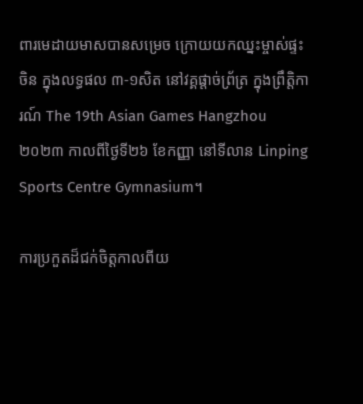ពារមេដាយមាសបានសម្រេច ក្រោយយកឈ្នះម្ចាស់ផ្ទះ ចិន ក្នុងលទ្ធផល ៣-១សិត នៅវគ្គផ្តាច់ព្រ័ត្រ ក្នុងព្រឹត្តិការណ៍ The 19th Asian Games Hangzhou ២០២៣ កាលពីថ្ងៃទី២៦ ខែកញ្ញា នៅទីលាន Linping Sports Centre Gymnasium។

ការប្រកួតដ៏ជក់ចិត្តកាលពីយ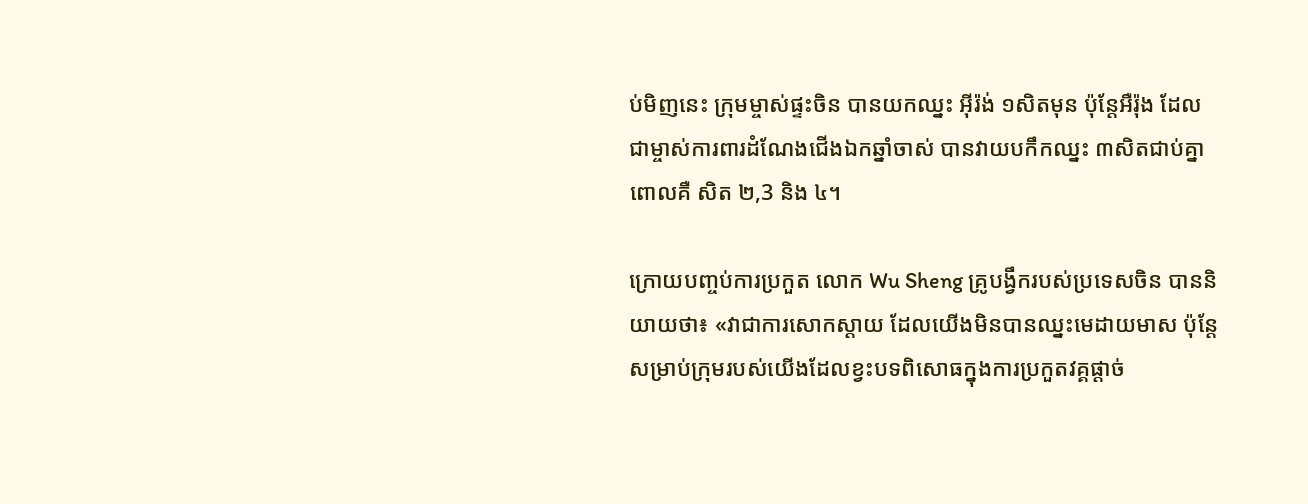ប់មិញនេះ ក្រុមម្ចាស់ផ្ទះចិន បានយកឈ្នះ អ៊ីរ៉ង់ ១សិតមុន ប៉ុន្តែអឺរ៉ុង ដែលជាម្ចាស់ការពារដំណែងជើងឯកឆ្នាំចាស់ បានវាយបកឹកឈ្នះ ៣សិតជាប់គ្នា ពោលគឺ សិត ២,3 និង ៤។

ក្រោយបញ្ចប់ការប្រកួត លោក Wu Sheng គ្រូបង្វឹករបស់ប្រទេសចិន បាននិយាយថា៖ «វាជាការសោកស្ដាយ ដែលយើងមិនបានឈ្នះមេដាយមាស ប៉ុន្តែសម្រាប់ក្រុមរបស់យើងដែលខ្វះបទពិសោធក្នុងការប្រកួតវគ្គផ្តាច់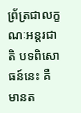ព្រ័ត្រជាលក្ខណៈអន្តរជាតិ បទពិសោធន៍នេះ គឺមានត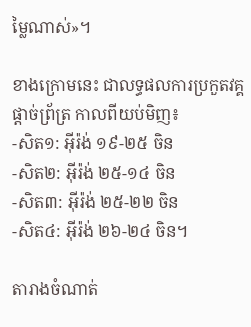ម្លៃណាស់»។

ខាងក្រោមនេះ ជាលទ្ធផលការប្រកួតវគ្គផ្តាច់ព្រ័ត្រ កាលពីយប់មិញ៖
-សិត១: អ៊ីរ៉ង់ ១៩-២៥ ចិន
-សិត២: អ៊ីរ៉ង់ ២៥-១៤ ចិន
-សិត៣: អ៊ីរ៉ង់ ២៥-២២ ចិន
-សិត៤: អ៊ីរ៉ង់ ២៦-២៤ ចិន។

តារាងចំណាត់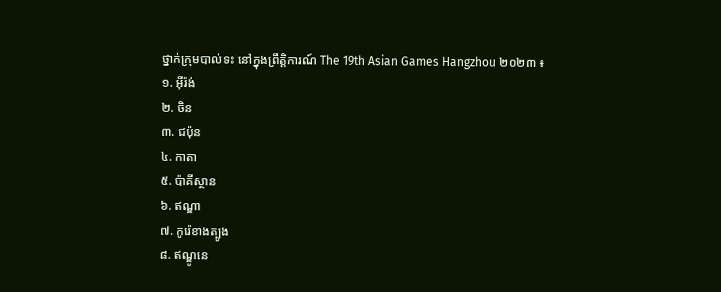ថ្នាក់ក្រុមបាល់ទះ នៅក្នុងព្រឹត្តិការណ៍ The 19th Asian Games Hangzhou ២០២៣ ៖
១. អ៊ីរ៉ង់
២. ចិន
៣. ជប៉ុន
៤. កាតា
៥. ប៉ាគីស្ថាន
៦. ឥណ្ឌា
៧. កូរ៉េខាងត្បូង
៨. ឥណ្ឌូនេ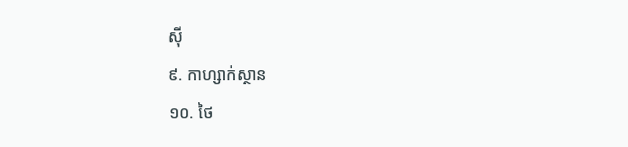ស៊ី
៩. កាហ្សាក់ស្ថាន
១០. ថៃ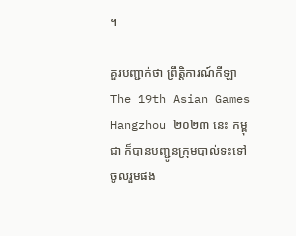។

គួរបញ្ជាក់ថា ព្រឹត្តិការណ៍កីឡា The 19th Asian Games Hangzhou ២០២៣ នេះ កម្ពុជា ក៏បានបញ្ជូនក្រុមបាល់ទះទៅចូលរួមផង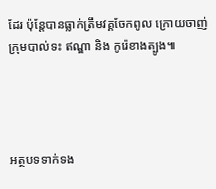ដែរ ប៉ុន្តែបានធ្លាក់ត្រឹមវគ្គចែកពូល ក្រោយចាញ់ ក្រុមបាល់ទះ ឥណ្ឌា និង កូរ៉េខាងត្បូង៕




អត្ថបទទាក់ទង